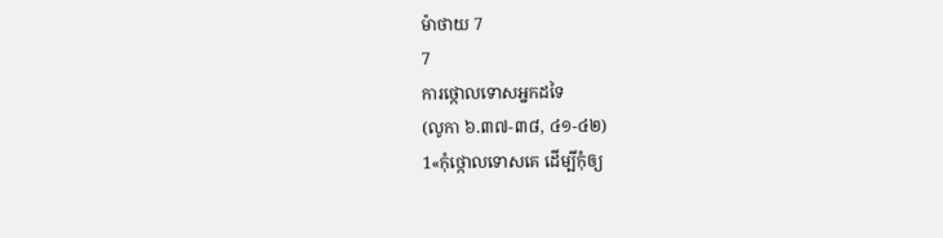ម៉ាថាយ 7
7
ការថ្កោលទោសអ្នកដទៃ
(លូកា ៦.៣៧-៣៨, ៤១-៤២)
1«កុំថ្កោលទោសគេ ដើម្បីកុំឲ្យ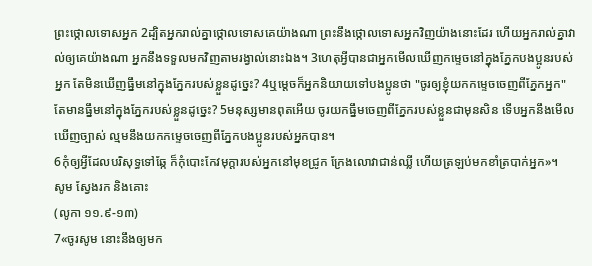ព្រះថ្កោលទោសអ្នក 2ដ្បិតអ្នករាល់គ្នាថ្កោលទោសគេយ៉ាងណា ព្រះនឹងថ្កោលទោសអ្នកវិញយ៉ាងនោះដែរ ហើយអ្នករាល់គ្នាវាល់ឲ្យគេយ៉ាងណា អ្នកនឹងទទួលមកវិញតាមរង្វាល់នោះឯង។ 3ហេតុអ្វីបានជាអ្នកមើលឃើញកម្ទេចនៅក្នុងភ្នែកបងប្អូនរបស់អ្នក តែមិនឃើញធ្នឹមនៅក្នុងភ្នែករបស់ខ្លួនដូច្នេះ? 4ឬម្តេចក៏អ្នកនិយាយទៅបងប្អូនថា "ចូរឲ្យខ្ញុំយកកម្ទេចចេញពីភ្នែកអ្នក" តែមានធ្នឹមនៅក្នុងភ្នែករបស់ខ្លួនដូច្នេះ? 5មនុស្សមានពុតអើយ ចូរយកធ្នឹមចេញពីភ្នែករបស់ខ្លួនជាមុនសិន ទើបអ្នកនឹងមើលឃើញច្បាស់ ល្មមនឹងយកកម្ទេចចេញពីភ្នែកបងប្អូនរបស់អ្នកបាន។
6កុំឲ្យអ្វីដែលបរិសុទ្ធទៅឆ្កែ ក៏កុំបោះកែវមុក្តារបស់អ្នកនៅមុខជ្រូក ក្រែងលោវាជាន់ឈ្លី ហើយត្រឡប់មកខាំត្របាក់អ្នក»។
សូម ស្វែងរក និងគោះ
(លូកា ១១.៩-១៣)
7«ចូរសូម នោះនឹងឲ្យមក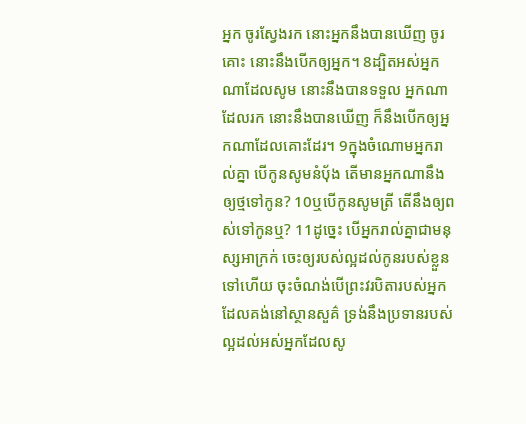អ្នក ចូរស្វែងរក នោះអ្នកនឹងបានឃើញ ចូរគោះ នោះនឹងបើកឲ្យអ្នក។ 8ដ្បិតអស់អ្នកណាដែលសូម នោះនឹងបានទទួល អ្នកណាដែលរក នោះនឹងបានឃើញ ក៏នឹងបើកឲ្យអ្នកណាដែលគោះដែរ។ 9ក្នុងចំណោមអ្នករាល់គ្នា បើកូនសូមនំបុ័ង តើមានអ្នកណានឹងឲ្យថ្មទៅកូន? 10ឬបើកូនសូមត្រី តើនឹងឲ្យពស់ទៅកូនឬ? 11ដូច្នេះ បើអ្នករាល់គ្នាជាមនុស្សអាក្រក់ ចេះឲ្យរបស់ល្អដល់កូនរបស់ខ្លួនទៅហើយ ចុះចំណង់បើព្រះវរបិតារបស់អ្នក ដែលគង់នៅស្ថានសួគ៌ ទ្រង់នឹងប្រទានរបស់ល្អដល់អស់អ្នកដែលសូ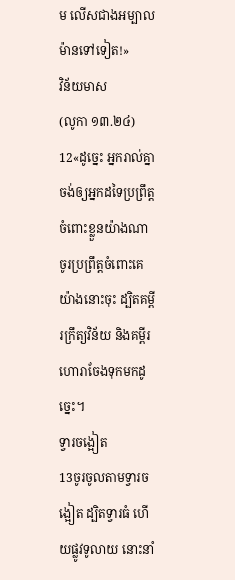ម លើសជាងអម្បាលម៉ានទៅទៀត!»
វិន័យមាស
(លូកា ១៣.២៤)
12«ដូច្នេះ អ្នករាល់គ្នាចង់ឲ្យអ្នកដទៃប្រព្រឹត្តចំពោះខ្លួនយ៉ាងណា ចូរប្រព្រឹត្តចំពោះគេយ៉ាងនោះចុះ ដ្បិតគម្ពីរក្រឹត្យវិន័យ និងគម្ពីរហោរាចែងទុកមកដូច្នេះ។
ទ្វារចង្អៀត
13ចូរចូលតាមទ្វារចង្អៀត ដ្បិតទ្វារធំ ហើយផ្លូវទូលាយ នោះនាំ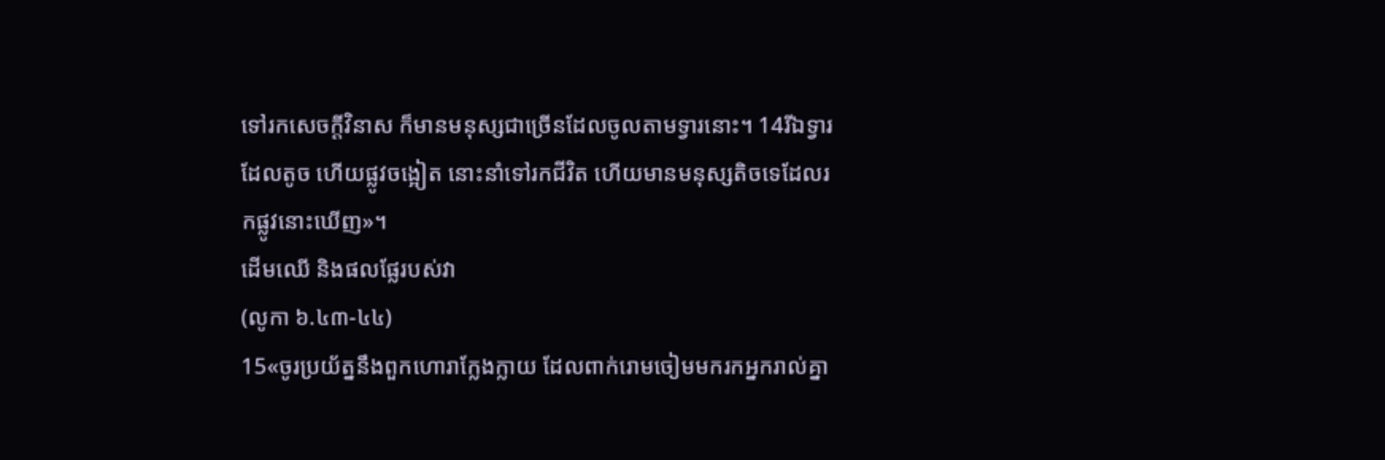ទៅរកសេចក្តីវិនាស ក៏មានមនុស្សជាច្រើនដែលចូលតាមទ្វារនោះ។ 14រីឯទ្វារដែលតូច ហើយផ្លូវចង្អៀត នោះនាំទៅរកជីវិត ហើយមានមនុស្សតិចទេដែលរកផ្លូវនោះឃើញ»។
ដើមឈើ និងផលផ្លែរបស់វា
(លូកា ៦.៤៣-៤៤)
15«ចូរប្រយ័ត្ននឹងពួកហោរាក្លែងក្លាយ ដែលពាក់រោមចៀមមករកអ្នករាល់គ្នា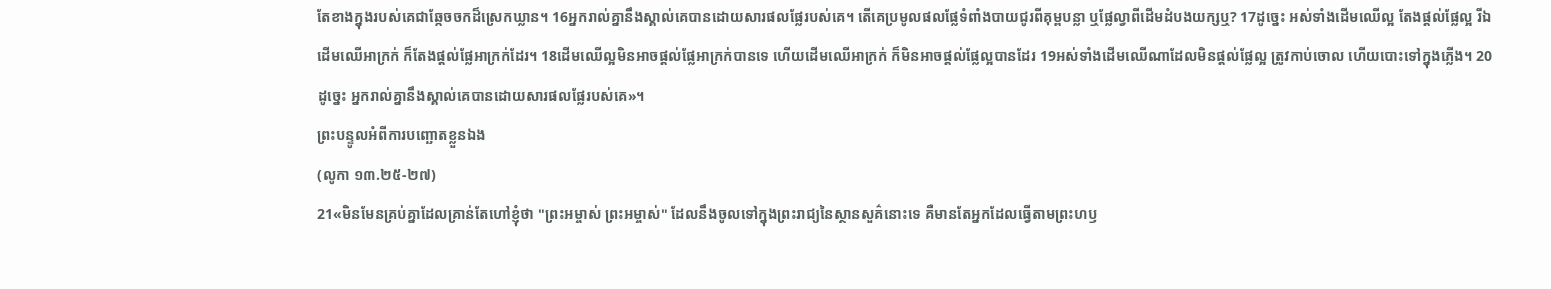តែខាងក្នុងរបស់គេជាឆ្កែចចកដ៏ស្រេកឃ្លាន។ 16អ្នករាល់គ្នានឹងស្គាល់គេបានដោយសារផលផ្លែរបស់គេ។ តើគេប្រមូលផលផ្លែទំពាំងបាយជូរពីគុម្ពបន្លា ឬផ្លែល្វាពីដើមដំបងយក្សឬ? 17ដូចេ្នះ អស់ទាំងដើមឈើល្អ តែងផ្តល់ផ្លែល្អ រីឯដើមឈើអាក្រក់ ក៏តែងផ្តល់ផ្លែអាក្រក់ដែរ។ 18ដើមឈើល្អមិនអាចផ្តល់ផ្លែអាក្រក់បានទេ ហើយដើមឈើអាក្រក់ ក៏មិនអាចផ្តល់ផ្លែល្អបានដែរ 19អស់ទាំងដើមឈើណាដែលមិនផ្តល់ផ្លែល្អ ត្រូវកាប់ចោល ហើយបោះទៅក្នុងភ្លើង។ 20ដូច្នេះ អ្នករាល់គ្នានឹងស្គាល់គេបានដោយសារផលផ្លែរបស់គេ»។
ព្រះបន្ទូលអំពីការបញ្ឆោតខ្លួនឯង
(លូកា ១៣.២៥-២៧)
21«មិនមែនគ្រប់គ្នាដែលគ្រាន់តែហៅខ្ញុំថា "ព្រះអម្ចាស់ ព្រះអម្ចាស់" ដែលនឹងចូលទៅក្នុងព្រះរាជ្យនៃស្ថានសួគ៌នោះទេ គឺមានតែអ្នកដែលធ្វើតាមព្រះហឫ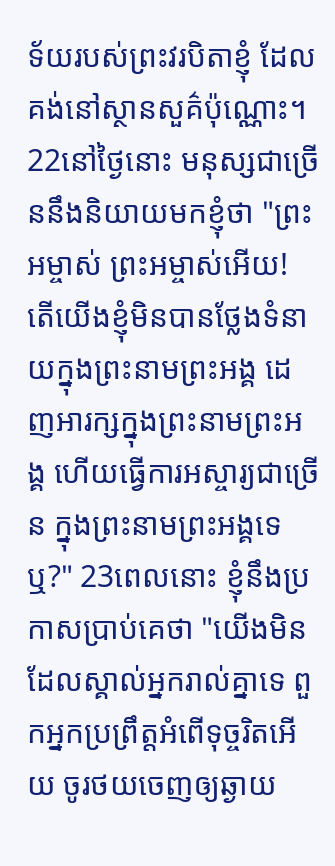ទ័យរបស់ព្រះវរបិតាខ្ញុំ ដែលគង់នៅស្ថានសួគ៌ប៉ុណ្ណោះ។ 22នៅថ្ងៃនោះ មនុស្សជាច្រើននឹងនិយាយមកខ្ញុំថា "ព្រះអម្ចាស់ ព្រះអម្ចាស់អើយ! តើយើងខ្ញុំមិនបានថ្លែងទំនាយក្នុងព្រះនាមព្រះអង្គ ដេញអារក្សក្នុងព្រះនាមព្រះអង្គ ហើយធ្វើការអស្ចារ្យជាច្រើន ក្នុងព្រះនាមព្រះអង្គទេឬ?" 23ពេលនោះ ខ្ញុំនឹងប្រកាសប្រាប់គេថា "យើងមិនដែលស្គាល់អ្នករាល់គ្នាទេ ពួកអ្នកប្រព្រឹត្តអំពើទុច្ចរិតអើយ ចូរថយចេញឲ្យឆ្ងាយ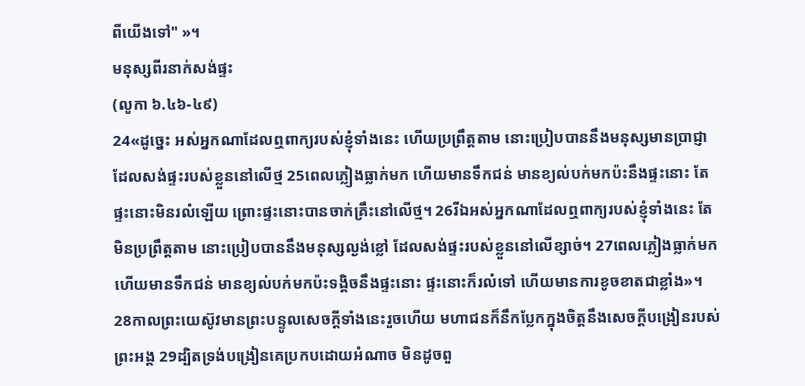ពីយើងទៅ" »។
មនុស្សពីរនាក់សង់ផ្ទះ
(លូកា ៦.៤៦-៤៩)
24«ដូច្នេះ អស់អ្នកណាដែលឮពាក្យរបស់ខ្ញុំទាំងនេះ ហើយប្រព្រឹត្តតាម នោះប្រៀបបាននឹងមនុស្សមានប្រាជ្ញា ដែលសង់ផ្ទះរបស់ខ្លួននៅលើថ្ម 25ពេលភ្លៀងធ្លាក់មក ហើយមានទឹកជន់ មានខ្យល់បក់មកប៉ះនឹងផ្ទះនោះ តែផ្ទះនោះមិនរលំឡើយ ព្រោះផ្ទះនោះបានចាក់គ្រឹះនៅលើថ្ម។ 26រីឯអស់អ្នកណាដែលឮពាក្យរបស់ខ្ញុំទាំងនេះ តែមិនប្រព្រឹត្តតាម នោះប្រៀបបាននឹងមនុស្សល្ងង់ខ្លៅ ដែលសង់ផ្ទះរបស់ខ្លួននៅលើខ្សាច់។ 27ពេលភ្លៀងធ្លាក់មក ហើយមានទឹកជន់ មានខ្យល់បក់មកប៉ះទង្គិចនឹងផ្ទះនោះ ផ្ទះនោះក៏រលំទៅ ហើយមានការខូចខាតជាខ្លាំង»។
28កាលព្រះយេស៊ូវមានព្រះបន្ទូលសេចក្តីទាំងនេះរួចហើយ មហាជនក៏នឹកប្លែកក្នុងចិត្តនឹងសេចក្តីបង្រៀនរបស់ព្រះអង្គ 29ដ្បិតទ្រង់បង្រៀនគេប្រកបដោយអំណាច មិនដូចពួ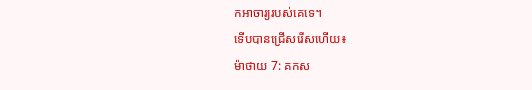កអាចារ្យរបស់គេទេ។
ទើបបានជ្រើសរើសហើយ៖
ម៉ាថាយ 7: គកស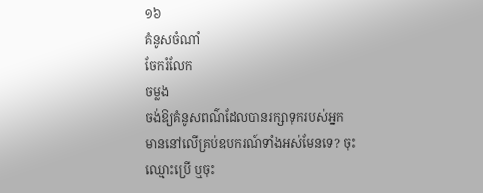១៦
គំនូសចំណាំ
ចែករំលែក
ចម្លង
ចង់ឱ្យគំនូសពណ៌ដែលបានរក្សាទុករបស់អ្នក មាននៅលើគ្រប់ឧបករណ៍ទាំងអស់មែនទេ? ចុះឈ្មោះប្រើ ឬចុះ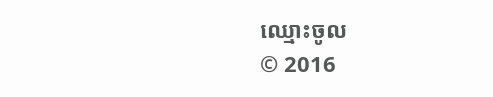ឈ្មោះចូល
© 2016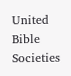United Bible Societies